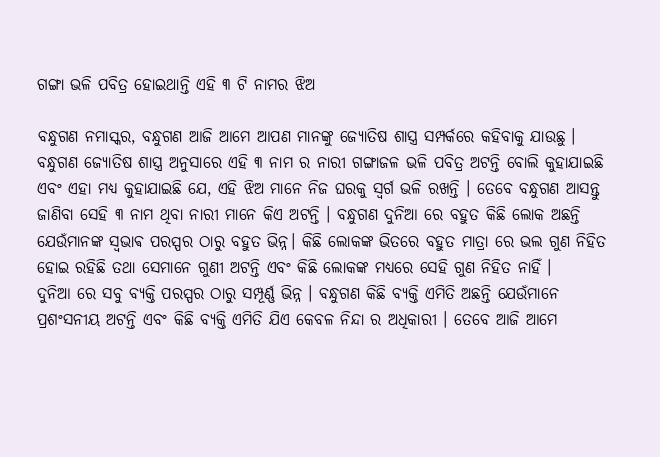ଗଙ୍ଗା ଭଳି ପବିତ୍ର ହୋଇଥାନ୍ତି ଏହି ୩ ଟି ନାମର ଝିଅ

ବନ୍ଧୁଗଣ ନମାସ୍କର, ବନ୍ଧୁଗଣ ଆଜି ଆମେ ଆପଣ ମାନଙ୍କୁ ଜ୍ୟୋତିଷ ଶାସ୍ତ୍ର ସମ୍ପର୍କରେ କହିବାକୁ ଯାଉଛୁ । ବନ୍ଧୁଗଣ ଜ୍ୟୋତିଷ ଶାସ୍ତ୍ର ଅନୁସାରେ ଏହି ୩ ନାମ ର ନାରୀ ଗଙ୍ଗାଜଳ ଭଳି ପବିତ୍ର ଅଟନ୍ତି ବୋଲି କୁହାଯାଇଛି ଏବଂ ଏହା ମଧ୍ୟ କୁହାଯାଇଛି ଯେ, ଏହି ଝିଅ ମାନେ ନିଜ ଘରକୁ ସ୍ୱର୍ଗ ଭଳି ରଖନ୍ତି । ତେବେ ବନ୍ଧୁଗଣ ଆସନ୍ତୁ ଜାଣିବା ସେହି ୩ ନାମ ଥିବା ନାରୀ ମାନେ କିଏ ଅଟନ୍ତି । ବନ୍ଧୁଗଣ ଦୁନିଆ ରେ ବହୁତ କିଛି ଲୋକ ଅଛନ୍ତି ଯେଉଁମାନଙ୍କ ସ୍ଵଭାଵ ପରସ୍ପର ଠାରୁ ବହୁତ ଭିନ୍ନ। କିଛି ଲୋକଙ୍କ ଭିତରେ ବହୁତ ମାତ୍ରା ରେ ଭଲ ଗୁଣ ନିହିତ ହୋଇ ରହିଛି ତଥା ସେମାନେ ଗୁଣୀ ଅଟନ୍ତି ଏବଂ କିଛି ଲୋକଙ୍କ ମଧ୍ୟରେ ସେହି ଗୁଣ ନିହିତ ନାହିଁ ।
ଦୁନିଆ ରେ ସବୁ ବ୍ୟକ୍ତି ପରସ୍ପର ଠାରୁ ସମ୍ପୂର୍ଣ୍ଣ ଭିନ୍ନ । ବନ୍ଧୁଗଣ କିଛି ବ୍ୟକ୍ତି ଏମିତି ଅଛନ୍ତି ଯେଉଁମାନେ ପ୍ରଶଂସନୀୟ ଅଟନ୍ତି ଏବଂ କିଛି ବ୍ୟକ୍ତି ଏମିତି ଯିଏ କେବଳ ନିନ୍ଦା ର ଅଧିକାରୀ । ତେବେ ଆଜି ଆମେ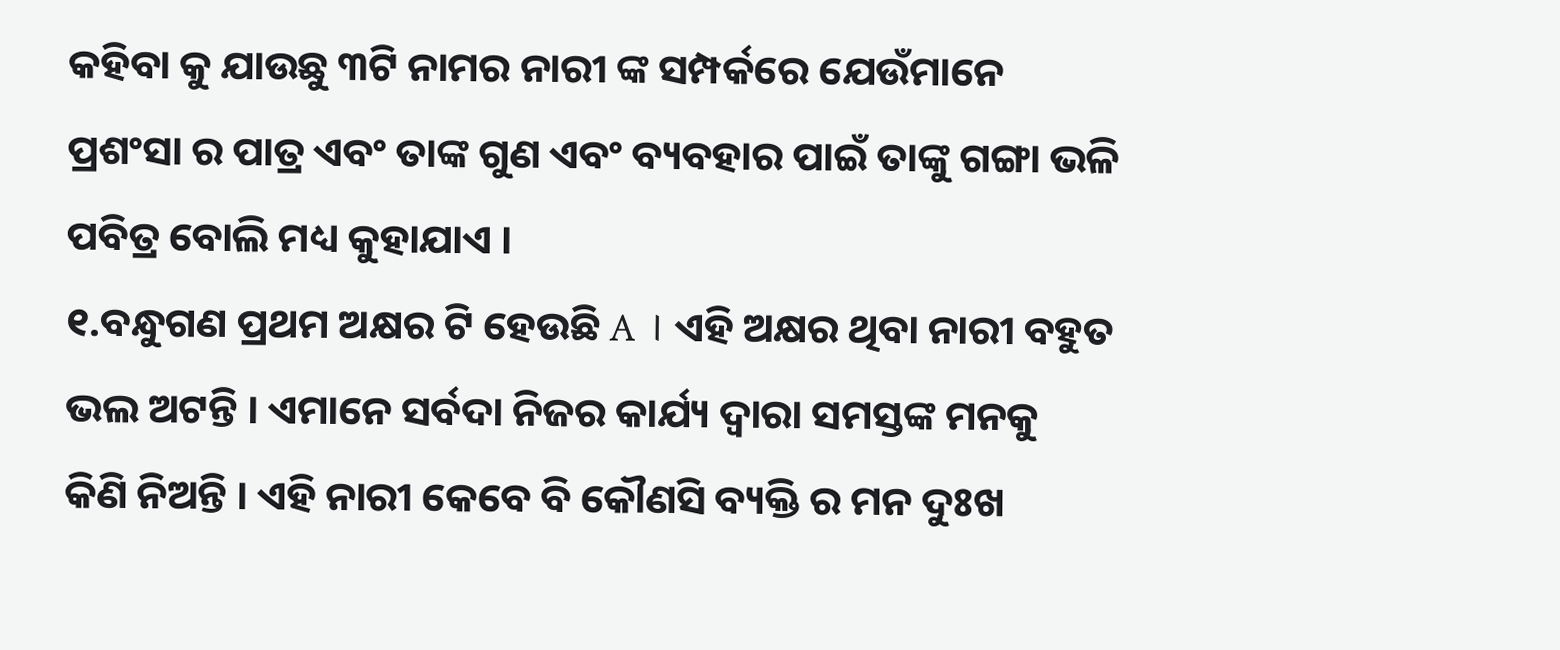କହିବା କୁ ଯାଉଛୁ ୩ଟି ନାମର ନାରୀ ଙ୍କ ସମ୍ପର୍କରେ ଯେଉଁମାନେ ପ୍ରଶଂସା ର ପାତ୍ର ଏବଂ ତାଙ୍କ ଗୁଣ ଏବଂ ବ୍ୟବହାର ପାଇଁ ତାଙ୍କୁ ଗଙ୍ଗା ଭଳି ପବିତ୍ର ବୋଲି ମଧ୍ୟ କୁହାଯାଏ ।
୧.ବନ୍ଧୁଗଣ ପ୍ରଥମ ଅକ୍ଷର ଟି ହେଉଛି A । ଏହି ଅକ୍ଷର ଥିବା ନାରୀ ବହୁତ ଭଲ ଅଟନ୍ତି । ଏମାନେ ସର୍ବଦା ନିଜର କାର୍ଯ୍ୟ ଦ୍ଵାରା ସମସ୍ତଙ୍କ ମନକୁ କିଣି ନିଅନ୍ତି । ଏହି ନାରୀ କେବେ ବି କୌଣସି ବ୍ୟକ୍ତି ର ମନ ଦୁଃଖ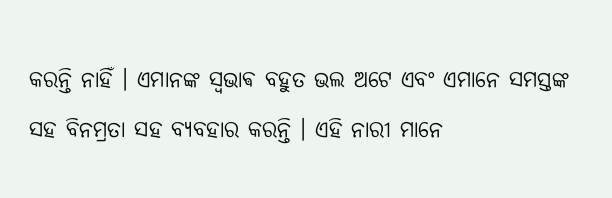କରନ୍ତି ନାହିଁ । ଏମାନଙ୍କ ସ୍ଵଭାଵ ବହୁତ ଭଲ ଅଟେ ଏବଂ ଏମାନେ ସମସ୍ତଙ୍କ ସହ ବିନମ୍ରତା ସହ ବ୍ୟବହାର କରନ୍ତି । ଏହି ନାରୀ ମାନେ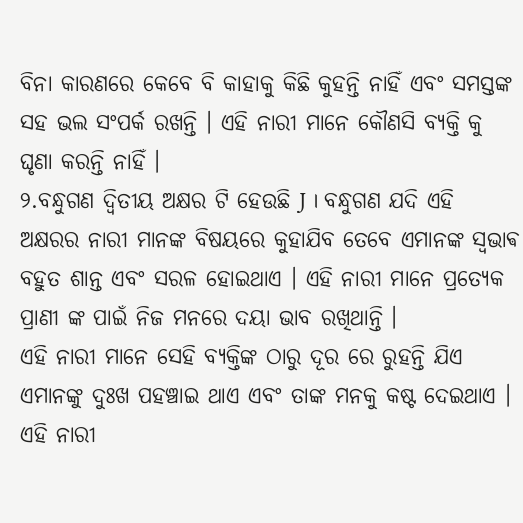ବିନା କାରଣରେ କେବେ ବି କାହାକୁ କିଛି କୁହନ୍ତି ନାହିଁ ଏବଂ ସମସ୍ତଙ୍କ ସହ ଭଲ ସଂପର୍କ ରଖନ୍ତି । ଏହି ନାରୀ ମାନେ କୌଣସି ବ୍ୟକ୍ତି କୁ ଘୃଣା କରନ୍ତି ନାହିଁ ।
୨.ବନ୍ଧୁଗଣ ଦ୍ବିତୀୟ ଅକ୍ଷର ଟି ହେଉଛି J । ବନ୍ଧୁଗଣ ଯଦି ଏହି ଅକ୍ଷରର ନାରୀ ମାନଙ୍କ ବିଷୟରେ କୁହାଯିବ ତେବେ ଏମାନଙ୍କ ସ୍ଵଭାଵ ବହୁତ ଶାନ୍ତ ଏବଂ ସରଳ ହୋଇଥାଏ । ଏହି ନାରୀ ମାନେ ପ୍ରତ୍ୟେକ ପ୍ରାଣୀ ଙ୍କ ପାଇଁ ନିଜ ମନରେ ଦୟା ଭାବ ରଖିଥାନ୍ତି ।
ଏହି ନାରୀ ମାନେ ସେହି ବ୍ୟକ୍ତିଙ୍କ ଠାରୁ ଦୂର ରେ ରୁହନ୍ତି ଯିଏ ଏମାନଙ୍କୁ ଦୁଃଖ ପହଞ୍ଚାଇ ଥାଏ ଏବଂ ତାଙ୍କ ମନକୁ କଷ୍ଟ ଦେଇଥାଏ । ଏହି ନାରୀ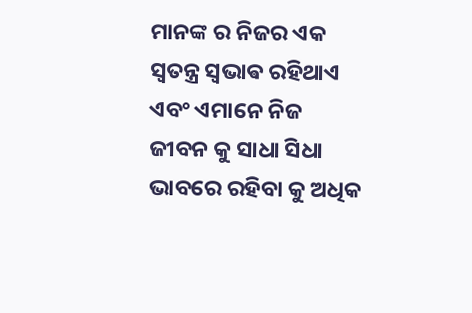ମାନଙ୍କ ର ନିଜର ଏକ ସ୍ୱତନ୍ତ୍ର ସ୍ଵଭାଵ ରହିଥାଏ ଏବଂ ଏମାନେ ନିଜ ଜୀବନ କୁ ସାଧା ସିଧା ଭାବରେ ରହିବା କୁ ଅଧିକ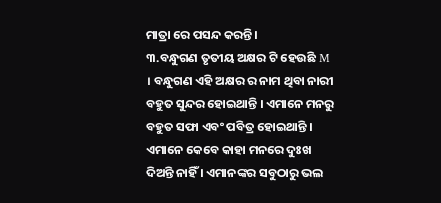ମାତ୍ରା ରେ ପସନ୍ଦ କରନ୍ତି।
୩.ବନ୍ଧୁଗଣ ତୃତୀୟ ଅକ୍ଷର ଟି ହେଉଛି M । ବନ୍ଧୁଗଣ ଏହି ଅକ୍ଷର ର ନାମ ଥିବା ନାରୀ ବହୁତ ସୁନ୍ଦର ହୋଇଥାନ୍ତି । ଏମାନେ ମନରୁ ବହୁତ ସଫା ଏବଂ ପବିତ୍ର ହୋଇଥାନ୍ତି । ଏମାନେ କେବେ କାହା ମନରେ ଦୁଃଖ ଦିଅନ୍ତି ନାହିଁ । ଏମାନଙ୍କର ସବୁଠାରୁ ଭଲ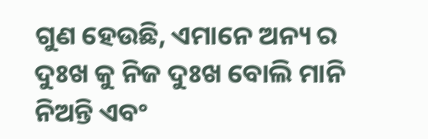ଗୁଣ ହେଉଛି, ଏମାନେ ଅନ୍ୟ ର ଦୁଃଖ କୁ ନିଜ ଦୁଃଖ ବୋଲି ମାନି ନିଅନ୍ତି ଏବଂ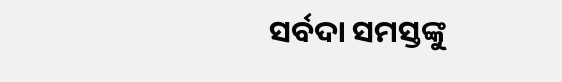ସର୍ବଦା ସମସ୍ତଙ୍କୁ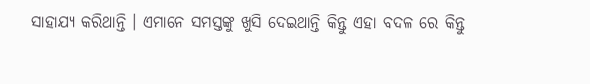ସାହାଯ୍ୟ କରିଥାନ୍ତି । ଏମାନେ ସମସ୍ତଙ୍କୁ ଖୁସି ଦେଇଥାନ୍ତି କିନ୍ତୁ ଏହା ବଦଳ ରେ କିନ୍ତୁ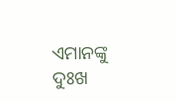ଏମାନଙ୍କୁ ଦୁଃଖ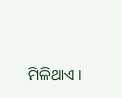ମିଳିଥାଏ ।